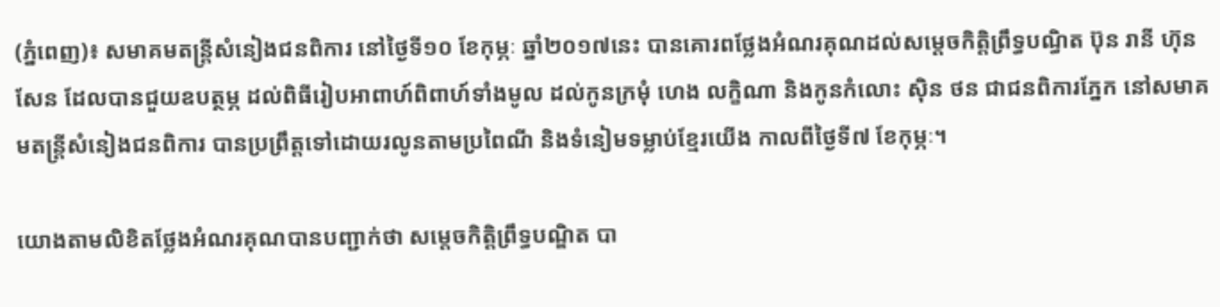(ភ្នំពេញ)៖ សមាគមតន្រ្តីសំនៀងជនពិការ នៅថ្ងៃទី១០ ខែកុម្ភៈ ឆ្នាំ២០១៧នេះ បានគោរពថ្លែងអំណរគុណដល់សម្ដេចកិត្តិព្រឹទ្ធបណ្ធិត ប៊ុន រានី ហ៊ុនសែន ដែលបានជួយឧបត្ថម្ភ ដល់ពិធីរៀបអាពាហ៍ពិពាហ៍ទាំងមូល ដល់កូនក្រមុំ ហេង លក្ខិណា និងកូនកំលោះ ស៊ិន ថន ជាជនពិការភ្នែក នៅសមាគមតន្ត្រីសំនៀងជនពិការ បានប្រព្រឹត្តទៅដោយរលូនតាមប្រពៃណី និងទំនៀមទម្លាប់ខ្មែរយើង កាលពីថ្ងៃទី៧ ខែកុម្ភៈ។

យោងតាមលិខិតថ្លែងអំណរគុណបានបញ្ជាក់ថា សម្ដេចកិត្តិព្រឹទ្ធបណ្ឌិត បា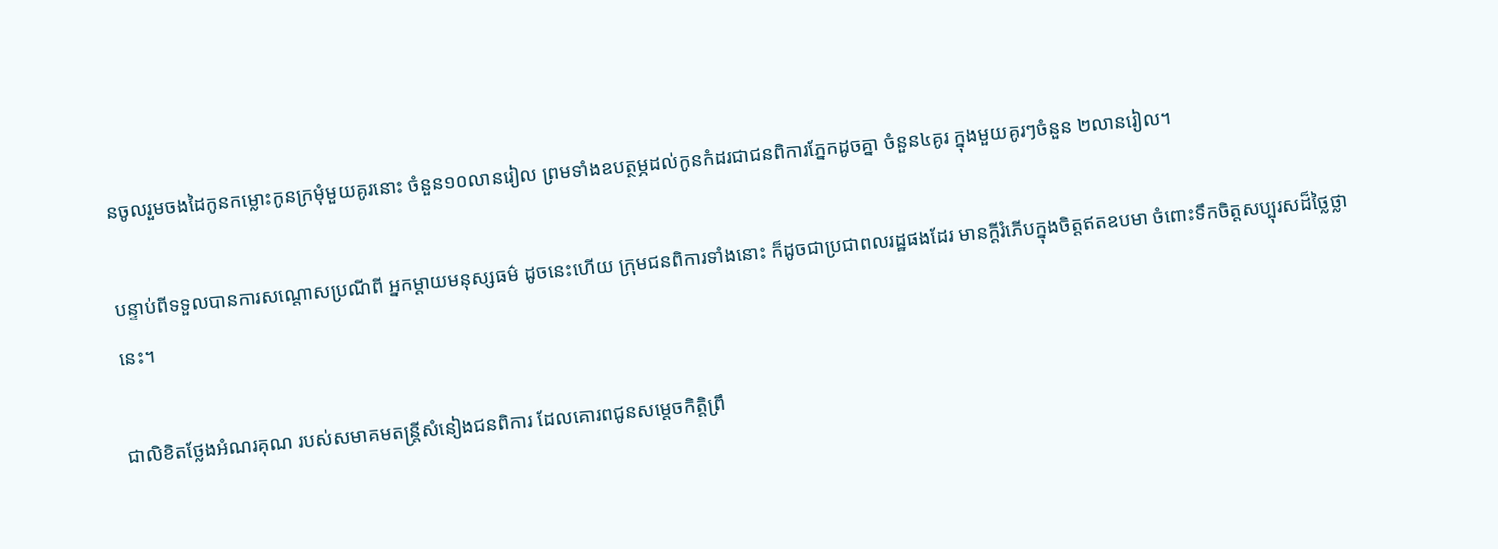នចូលរួមចងដៃកូនកម្លោះកូនក្រមុំមួយគូរនោះ ចំនួន១០លានរៀល ព្រមទាំងឧបត្ថម្ភដល់កូនកំដរជាជនពិការភ្នែកដូចគ្នា ចំនួន៤គូរ ក្នុងមួយគូរៗចំនួន ២លានរៀល។

បន្ទាប់ពីទទួលបានការសណ្ដោសប្រណីពី អ្នកម្ដាយមនុស្សធម៌ ដូចនេះហើយ ក្រុមជនពិការទាំងនោះ ក៏ដូចជាប្រជាពលរដ្ឋផងដែរ មានក្ដីរំភើបក្នុងចិត្តឥតឧបមា ចំពោះទឹកចិត្តសប្បុរសដ៏ថ្លៃថ្លានេះ។

ជាលិខិតថ្លែងអំណរគុណ របស់សមាគមតន្ត្រីសំនៀងជនពិការ ដែលគោរពជូនសម្ដេចកិត្ដិព្រឹ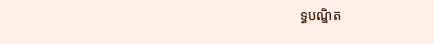ទ្ធបណ្ឌិត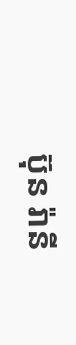ប៊ុន រ៉ានី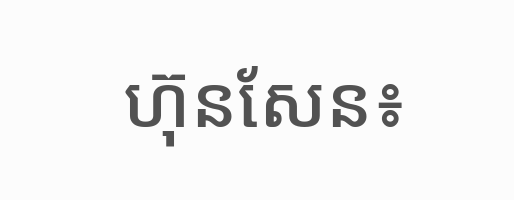ហ៊ុនសែន៖